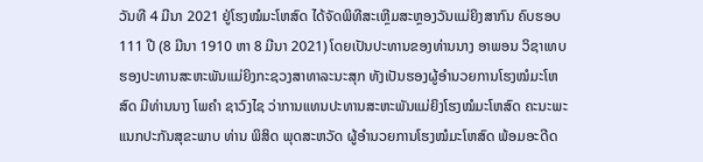ວັນທີ 4 ມີນາ 2021 ຢູ່ໂຮງໝໍມະໂຫສົດ ໄດ້ຈັດພິທີສະເຫຼີມສະຫຼອງວັນແມ່ຍິງສາກົນ ຄົບຮອບ 111 ປີ (8 ມີນາ 1910 ຫາ 8 ມີນາ 2021) ໂດຍເປັນປະທານຂອງທ່ານນາງ ອາພອນ ວິຊາເທບ ຮອງປະທານສະຫະພັນແມ່ຍິງກະຊວງສາທາລະນະສຸກ ທັງເປັນຮອງຜູ້ອຳນວຍການໂຮງໝໍມະໂຫສົດ ມີທ່ານນາງ ໂພຄຳ ຊາວົງໄຊ ວ່າການແທນປະທານສະຫະພັນແມ່ຍິງໂຮງໝໍມະໂຫສົດ ຄະນະພະແນກປະກັນສຸຂະພາບ ທ່ານ ພິສິດ ພຸດສະຫວັດ ຜູ້ອຳນວຍການໂຮງໝໍມະໂຫສົດ ພ້ອມອະດີດ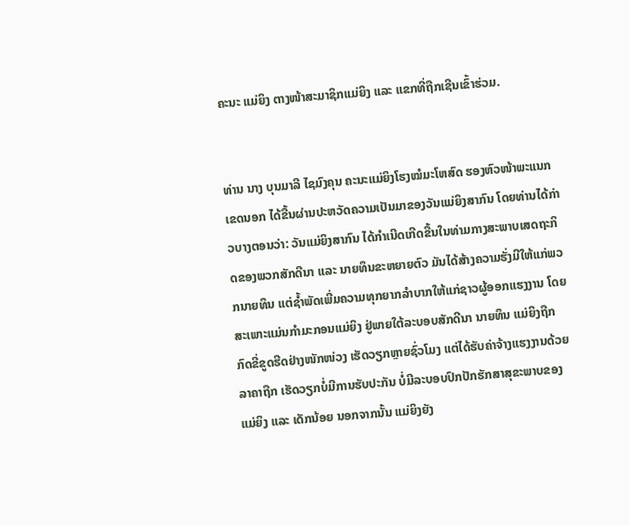ຄະນະ ແມ່ຍິງ ຕາງໜ້າສະມາຊິກແມ່ຍິງ ແລະ ແຂກທີ່ຖືກເຊີນເຂົ້າຮ່ວມ.


ທ່ານ ນາງ ບຸນມາລີ ໄຊມົງຄຸນ ຄະນະແມ່ຍິງໂຮງໝໍມະໂຫສົດ ຮອງຫົວໜ້າພະແນກເຂດນອກ ໄດ້ຂື້ນຜ່ານປະຫວັດຄວາມເປັນມາຂອງວັນແມ່ຍິງສາກົນ ໂດຍທ່ານໄດ້ກ່າວບາງຕອນວ່າ: ວັນແມ່ຍິງສາກົນ ໄດ້ກຳເນີດເກີດຂື້ນໃນທ່າມກາງສະພາບເສດຖະກິດຂອງພວກສັກດີນາ ແລະ ນາຍທຶນຂະຫຍາຍຕົວ ມັນໄດ້ສ້າງຄວາມຮັ່ງມີໃຫ້ແກ່ພວກນາຍທຶນ ແຕ່ຊໍ້າພັດເພີ່ມຄວາມທຸກຍາກລຳບາກໃຫ້ແກ່ຊາວຜູ້ອອກແຮງງານ ໂດຍສະເພາະແມ່ນກຳມະກອນແມ່ຍິງ ຢູ່ພາຍໃຕ້ລະບອບສັກດີນາ ນາຍທຶນ ແມ່ຍິງຖືກກົດຂີ່ຂູດຮີດຢ່າງໜັກໜ່ວງ ເຮັດວຽກຫຼາຍຊົ່ວໂມງ ແຕ່ໄດ້ຮັບຄ່າຈ້າງແຮງງານດ້ວຍລາຄາຖືກ ເຮັດວຽກບໍ່ມີການຮັບປະກັນ ບໍ່ມີລະບອບປົກປັກຮັກສາສຸຂະພາບຂອງແມ່ຍິງ ແລະ ເດັກນ້ອຍ ນອກຈາກນັ້ນ ແມ່ຍິງຍັງ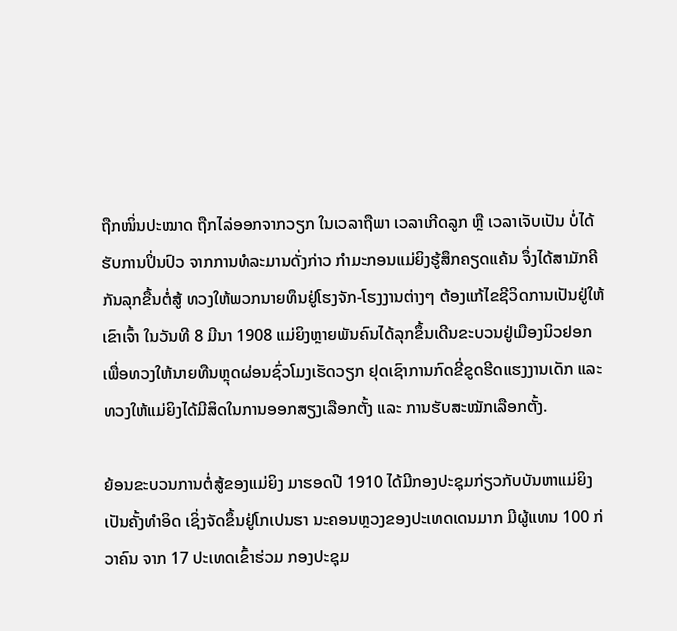ຖືກໜິ່ນປະໝາດ ຖືກໄລ່ອອກຈາກວຽກ ໃນເວລາຖືພາ ເວລາເກີດລູກ ຫຼື ເວລາເຈັບເປັນ ບໍ່ໄດ້ຮັບການປິ່ນປົວ ຈາກການທໍລະມານດັ່ງກ່າວ ກຳມະກອນແມ່ຍິງຮູ້ສຶກຄຽດແຄ້ນ ຈຶ່ງໄດ້ສາມັກຄີກັນລຸກຂື້ນຕໍ່ສູ້ ທວງໃຫ້ພວກນາຍທຶນຢູ່ໂຮງຈັກ-ໂຮງງານຕ່າງໆ ຕ້ອງແກ້ໄຂຊີວິດການເປັນຢູ່ໃຫ້ເຂົາເຈົ້າ ໃນວັນທີ 8 ມີນາ 1908 ແມ່ຍິງຫຼາຍພັນຄົນໄດ້ລຸກຂຶ້ນເດີນຂະບວນຢູ່ເມືອງນິວຢອກ ເພື່ອທວງໃຫ້ນາຍທືນຫຼຸດຜ່ອນຊົ່ວໂມງເຮັດວຽກ ຢຸດເຊົາການກົດຂີ່ຂູດຮີດແຮງງານເດັກ ແລະ ທວງໃຫ້ແມ່ຍິງໄດ້ມີສິດໃນການອອກສຽງເລືອກຕັ້ງ ແລະ ການຮັບສະໝັກເລືອກຕັ້ງ.

ຍ້ອນຂະບວນການຕໍ່ສູ້ຂອງແມ່ຍິງ ມາຮອດປີ 1910 ໄດ້ມີກອງປະຊຸມກ່ຽວກັບບັນຫາແມ່ຍິງເປັນຄັ້ງທໍາອິດ ເຊິ່ງຈັດຂຶ້ນຢູ່ໂກເປນຮາ ນະຄອນຫຼວງຂອງປະເທດເດນມາກ ມີຜູ້ແທນ 100 ກ່ວາຄົນ ຈາກ 17 ປະເທດເຂົ້າຮ່ວມ ກອງປະຊຸມ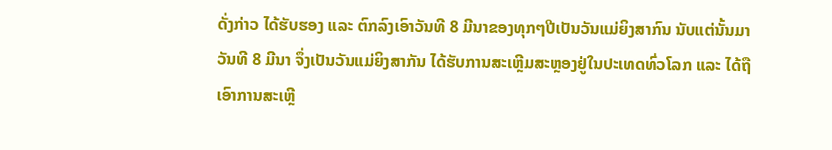ດັ່ງກ່າວ ໄດ້ຮັບຮອງ ແລະ ຕົກລົງເອົາວັນທີ 8 ມີນາຂອງທຸກໆປີເປັນວັນແມ່ຍິງສາກົນ ນັບແຕ່ນັ້ນມາ ວັນທີ 8 ມີນາ ຈຶ່ງເປັນວັນແມ່ຍິງສາກັນ ໄດ້ຮັບການສະເຫຼີມສະຫຼອງຢູ່ໃນປະເທດທົ່ວໂລກ ແລະ ໄດ້ຖືເອົາການສະເຫຼີ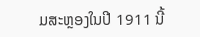ມສະຫຼອງໃນປີ 1911 ນີ້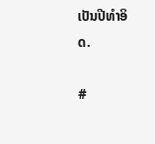ເປັນປີທຳອິດ.

#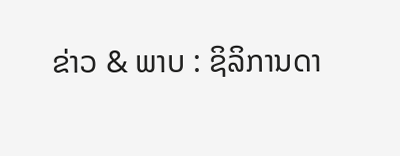ຂ່າວ & ພາບ : ຊິລິການດາ